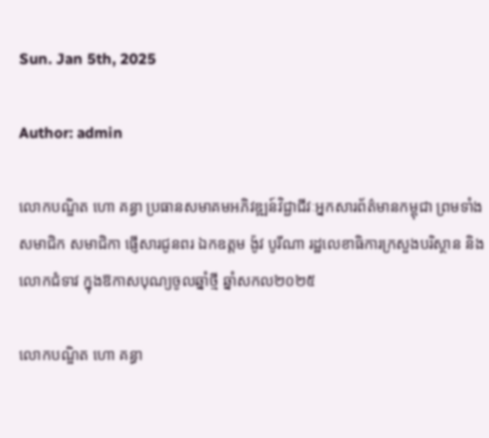Sun. Jan 5th, 2025

Author: admin

លោកបណ្ឌិត ហោ គន្ធា ប្រធានសមាគមអភិវឌ្ឍន៍វិជ្ជាជីវៈអ្នកសារព័ត៌មានកម្ពុជា ព្រមទាំង សមាជិក សមាជិកា ផ្ញើសារជូនពរ ឯកឧត្តម ង៉ូវ បូរីណា រដ្ឋលេខាធិការក្រសួងបរិស្ថាន និងលោកជំទាវ ក្នុងឱកាសបុណ្យចូលឆ្នាំថ្មី ឆ្នាំសកល២០២៥

លោកបណ្ឌិត ហោ គន្ធា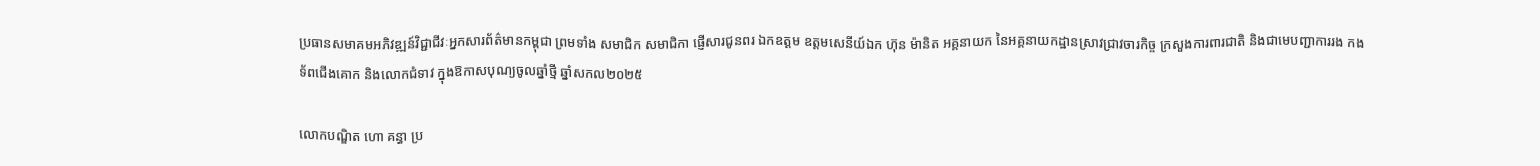ប្រធានសមាគមអភិវឌ្ឍន៍វិជ្ជាជីវៈអ្នកសារព័ត៌មានកម្ពុជា ព្រមទាំង សមាជិក សមាជិកា ផ្ញើសារជូនពរ ឯកឧត្តម ឧត្តមសេនីយ៍ឯក ហ៊ុន ម៉ានិត អគ្គនាយក នៃអគ្គនាយកដ្ឋានស្រាវជ្រាវចារកិច្ច ក្រសួងការពារជាតិ និងជាមេបញ្ជាការរង កងទ័ពជេីងគោក និងលោកជំទាវ ក្នុងឱកាសបុណ្យចូលឆ្នាំថ្មី ឆ្នាំសកល២០២៥

លោកបណ្ឌិត ហោ គន្ធា ប្រ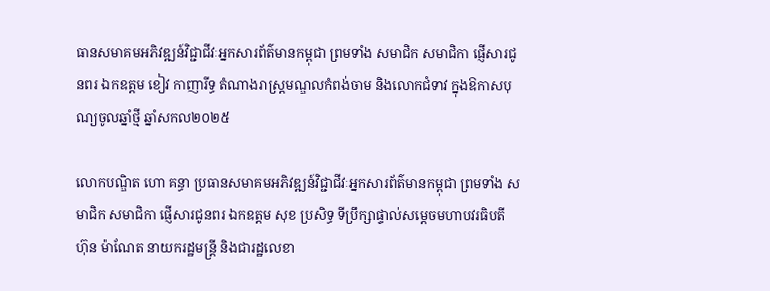ធានសមាគមអភិវឌ្ឍន៍វិជ្ជាជីវៈអ្នកសារព័ត៌មានកម្ពុជា ព្រមទាំង សមាជិក សមាជិកា ផ្ញើសារជូនពរ ឯកឧត្តម ខៀវ កាញារីទ្ធ តំណាងរាស្រ្តមណ្ឌលកំពង់ចាម និងលោកជំទាវ ក្នុងឱកាសបុណ្យចូលឆ្នាំថ្មី ឆ្នាំសកល២០២៥

លោកបណ្ឌិត ហោ គន្ធា ប្រធានសមាគមអភិវឌ្ឍន៍វិជ្ជាជីវៈអ្នកសារព័ត៌មានកម្ពុជា ព្រមទាំង សមាជិក សមាជិកា ផ្ញើសារជូនពរ ឯកឧត្តម សុខ ប្រសិទ្ធ ទីប្រឹក្សាផ្ទាល់សម្តេចមហាបវរធិបតី ហ៊ុន ម៉ាណែត នាយករដ្ឋមន្ត្រី និងជារដ្ឋលេខា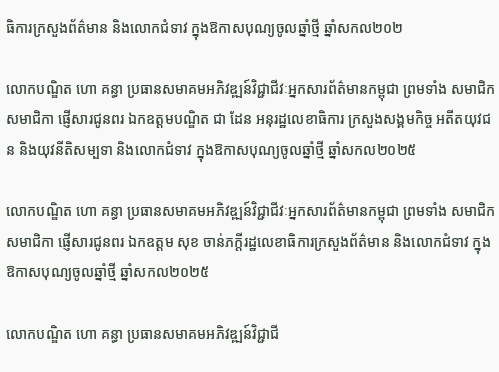ធិការក្រសួងព័ត៌មាន និងលោកជំទាវ ក្នុងឱកាសបុណ្យចូលឆ្នាំថ្មី ឆ្នាំសកល២០២

លោកបណ្ឌិត ហោ គន្ធា ប្រធានសមាគមអភិវឌ្ឍន៍វិជ្ជាជីវៈអ្នកសារព័ត៌មានកម្ពុជា ព្រមទាំង សមាជិក សមាជិកា ផ្ញើសារជូនពរ ឯកឧត្តមបណ្ឌិត ជា ដែន អនុរដ្ឋលេខាធិការ ក្រសួងសង្គមកិច្ច អតីតយុវជន និងយុវនីតិសម្បទា និងលោកជំទាវ ក្នុងឱកាសបុណ្យចូលឆ្នាំថ្មី ឆ្នាំសកល២០២៥

លោកបណ្ឌិត ហោ គន្ធា ប្រធានសមាគមអភិវឌ្ឍន៍វិជ្ជាជីវៈអ្នកសារព័ត៌មានកម្ពុជា ព្រមទាំង សមាជិក សមាជិកា ផ្ញើសារជូនពរ ឯកឧត្តម សុខ ចាន់ភក្តីរដ្ឋលេខាធិការក្រសួងព័ត៌មាន និងលោកជំទាវ ក្នុងឱកាសបុណ្យចូលឆ្នាំថ្មី ឆ្នាំសកល២០២៥

លោកបណ្ឌិត ហោ គន្ធា ប្រធានសមាគមអភិវឌ្ឍន៍វិជ្ជាជី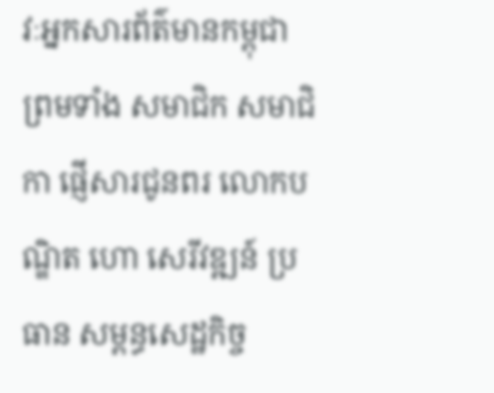វៈអ្នកសារព័ត៌មានកម្ពុជា ព្រមទាំង សមាជិក សមាជិកា ផ្ញើសារជូនពរ លោកបណ្ឌិត ហោ សេរីវឌ្ឍន៍ ប្រធាន សម្ពន្ធសេដ្ឋកិច្ច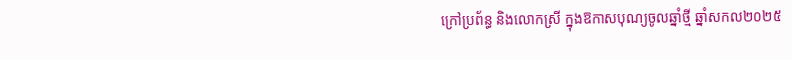ក្រៅប្រព័ន្ធ និងលោកស្រី ក្នុងឱកាសបុណ្យចូលឆ្នាំថ្មី ឆ្នាំសកល២០២៥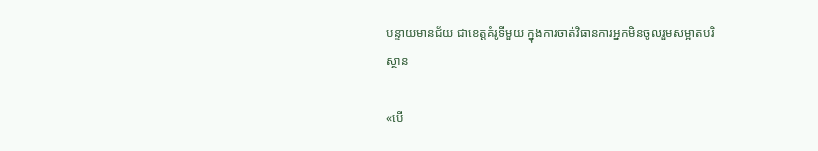បន្ទាយមានជ័យ ជាខេត្តគំរូទីមួយ ក្នុងការចាត់វិធានការអ្នកមិនចូលរួមសម្អាតបរិស្ថាន

«បើ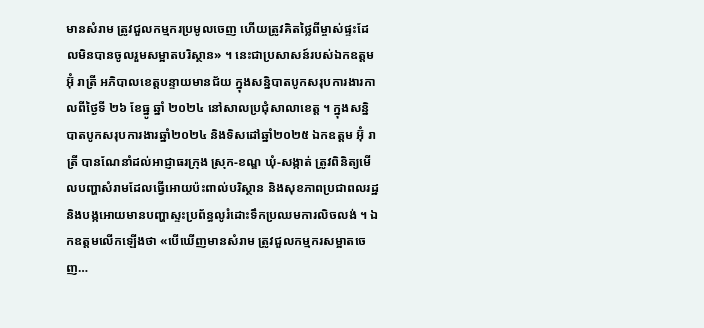មានសំរាម ត្រូវជួលកម្មករប្រមូលចេញ ហើយត្រូវគិតថ្លៃពីម្ចាស់ផ្ទះដែលមិនបានចូលរួមសម្អាតបរិស្ថាន» ។ នេះជាប្រសាសន៍របស់ឯកឧត្តម អ៊ុំ រាត្រី អភិបាលខេត្តបន្ទាយមានជ័យ ក្នុងសន្និបាតបូកសរុបការងារកាលពីថ្ងៃទី ២៦ ខែធ្នូ ឆ្នាំ ២០២៤ នៅសាលប្រជុំសាលាខេត្ត ។ ក្នុងសន្និបាតបូកសរុបការងារឆ្នាំ២០២៤ និងទិសដៅឆ្នាំ២០២៥ ឯកឧត្តម អ៊ុំ រាត្រី បានណែនាំដល់អាជ្ញាធរក្រុង ស្រុក-ខណ្ឌ ឃុំ-សង្កាត់ ត្រូវពិនិត្យមើលបញ្ហាសំរាមដែលធ្វើអោយប៉ះពាល់បរិស្ថាន និងសុខភាពប្រជាពលរដ្ឋ និងបង្កអោយមានបញ្ហាស្ទះប្រព័ន្ធលូរំដោះទឹកប្រឈមការលិចលង់ ។ ឯកឧត្តមលើកឡើងថា «បើឃើញមានសំរាម ត្រូវជួលកម្មករសម្អាតចេញ…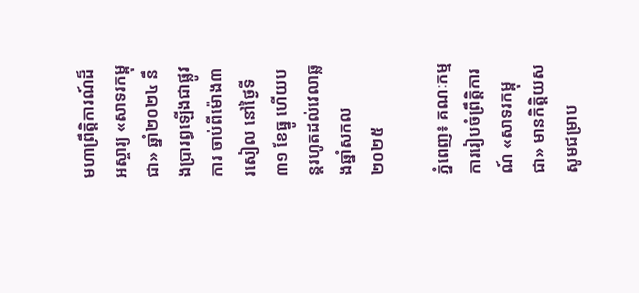មហាព្រឹត្តិការណ៍ដ៏អស្ចារ្យ «សាទរកម្ពុជា» ឆ្នាំ២០២៤ នឹងប្រារព្ធឡើងជាផ្លូវការ ចាប់ពីម៉ោង៣ រសៀល នៅថ្ងៃទី៣១ ខែធ្នូ ហើយបន្តរហូតដល់វេលាឆ្លងឆ្នាំសកល ២០២៥

ភ្នំពេញ៖ គណៈកម្មការរៀបចំព្រឹត្តិការណ៍ «សាទរកម្ពុជា» មានកិត្តិយសសូមជម្រាប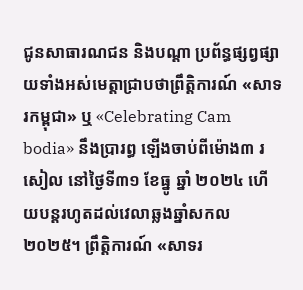ជូនសាធារណជន និងបណ្តា ប្រព័ន្ធផ្សព្វផ្សាយទាំងអស់មេត្តាជ្រាបថាព្រឹត្តិការណ៍ «សាទរកម្ពុជា» ឬ «Celebrating Cam bodia» នឹងប្រារព្ធ ឡើងចាប់ពីម៉ោង៣ រសៀល នៅថ្ងៃទី៣១ ខែធ្នូ ឆ្នាំ ២០២៤ ហើយបន្តរហូតដល់វេលាឆ្លងឆ្នាំសកល ២០២៥។ ព្រឹត្តិការណ៍ «សាទរ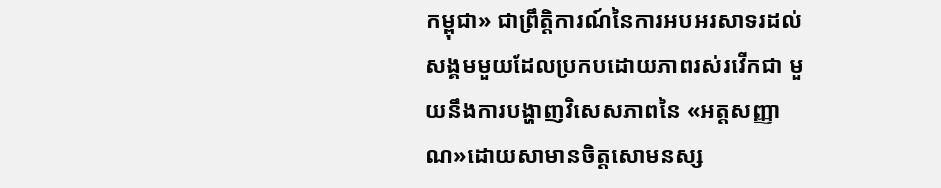កម្ពុជា» ជាព្រឹត្តិការណ៍នៃការអបអរសាទរដល់សង្គមមួយដែលប្រកបដោយភាពរស់រវើកជា មួយនឹងការបង្ហាញវិសេសភាពនៃ «អត្តសញ្ញាណ»ដោយសាមានចិត្តសោមនស្ស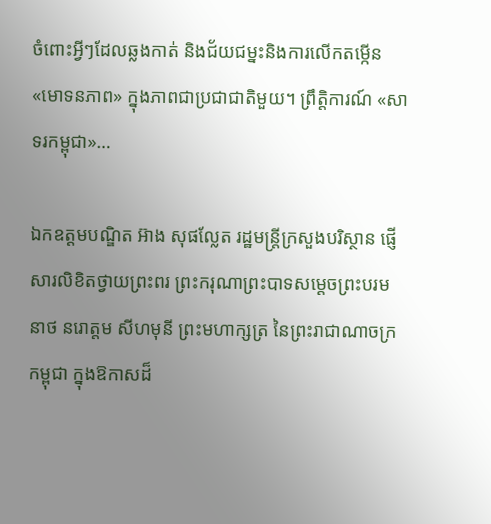ចំពោះអ្វីៗដែលឆ្លងកាត់ និងជ័យជម្នះនិងការលើកតម្កើន «មោទនភាព» ក្នុងភាពជាប្រជាជាតិមួយ។ ព្រឹត្តិការណ៍ «សាទរកម្ពុជា»…

ឯកឧត្ដមបណ្ឌិត អ៊ាង សុផល្លែត រដ្ឋមន្ត្រីក្រសួងបរិស្ថាន ផ្ញើសារលិខិតថ្វាយព្រះពរ ព្រះករុណាព្រះបាទសម្តេចព្រះបរមនាថ នរោត្តម សីហមុនី ព្រះមហាក្សត្រ នៃព្រះរាជាណាចក្រកម្ពុជា ក្នុងឱកាសដ៏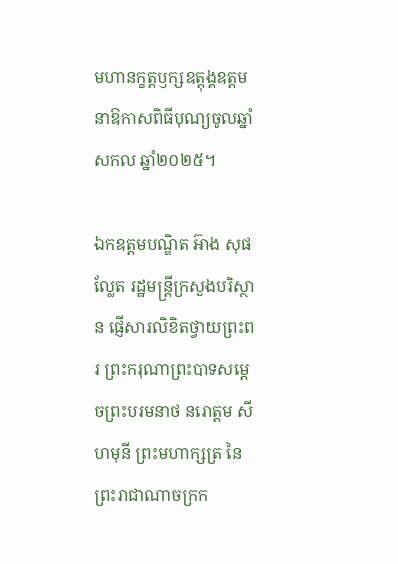មហានក្ខត្តឫក្សឧត្តុង្គឧត្តម នាឱកាសពិធីបុណ្យចូលឆ្នាំសកល ឆ្នាំ២០២៥។

ឯកឧត្ដមបណ្ឌិត អ៊ាង សុផល្លែត រដ្ឋមន្ត្រីក្រសួងបរិស្ថាន ផ្ញើសារលិខិតថ្វាយព្រះពរ ព្រះករុណាព្រះបាទសម្តេចព្រះបរមនាថ នរោត្តម សីហមុនី ព្រះមហាក្សត្រ នៃព្រះរាជាណាចក្រក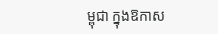ម្ពុជា ក្នុងឱកាស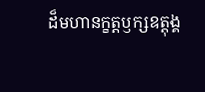ដ៏មហានក្ខត្តឫក្សឧត្តុង្គ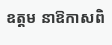ឧត្តម នាឱកាសពិ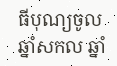ធីបុណ្យចូលឆ្នាំសកល ឆ្នាំ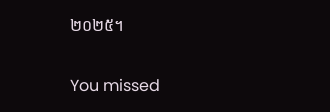២០២៥។

You missed